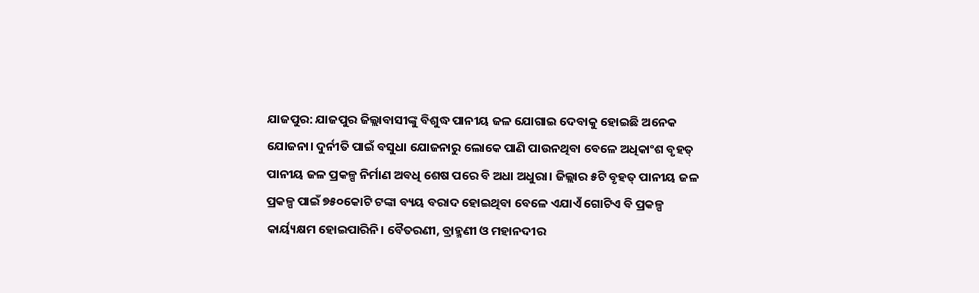ଯାଜପୁର: ଯାଜପୁର ଜିଲ୍ଲାବାସୀଙ୍କୁ ବିଶୁଦ୍ଧ ପାନୀୟ ଜଳ ଯୋଗାଇ ଦେବାକୁ ହୋଇଛି ଅନେକ ଯୋଜନା। ଦୁର୍ନୀତି ପାଇଁ ବସୁଧା ଯୋଜନାରୁ ଲୋକେ ପାଣି ପାଉନଥିବା ବେଳେ ଅଧିକାଂଶ ବୃହତ୍ ପାନୀୟ ଜଳ ପ୍ରକଳ୍ପ ନିର୍ମାଣ ଅବଧି ଶେଷ ପରେ ବି ଅଧା ଅଧୁରା। ଜିଲ୍ଲାର ୫ଟି ବୃହତ୍ ପାନୀୟ ଜଳ ପ୍ରକଳ୍ପ ପାଇଁ ୭୫୦କୋଟି ଟଙ୍କା ବ୍ୟୟ ବରାଦ ହୋଇଥିବା ବେଳେ ଏଯାଏଁ ଗୋଟିଏ ବି ପ୍ରକଳ୍ପ କାର୍ୟ୍ୟକ୍ଷମ ହୋଇପାରିନି। ବୈତରଣୀ, ବ୍ରାହ୍ମଣୀ ଓ ମହାନଦୀର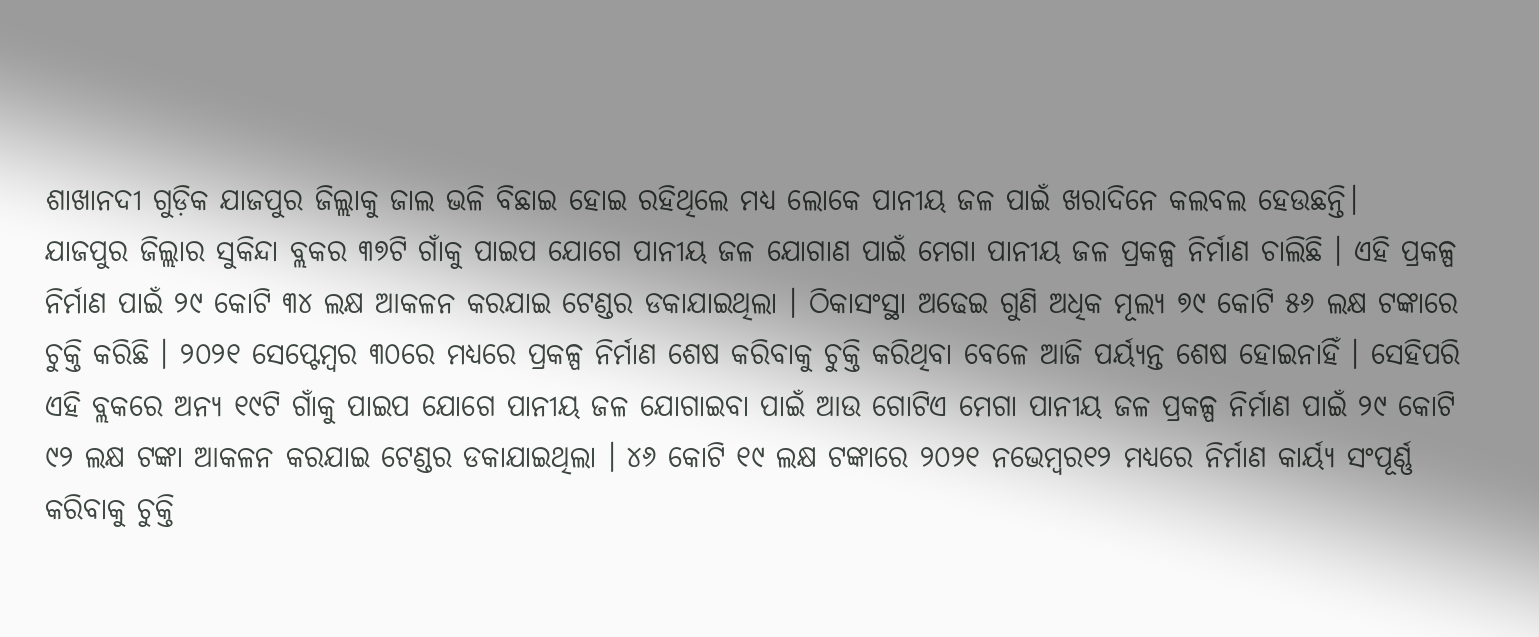ଶାଖାନଦୀ ଗୁଡ଼ିକ ଯାଜପୁର ଜିଲ୍ଲାକୁ ଜାଲ ଭଳି ବିଛାଇ ହୋଇ ରହିଥିଲେ ମଧ୍ୟ ଲୋକେ ପାନୀୟ ଜଳ ପାଇଁ ଖରାଦିନେ କଲବଲ ହେଉଛନ୍ତି।
ଯାଜପୁର ଜିଲ୍ଲାର ସୁକିନ୍ଦା ବ୍ଲକର ୩୭ଟି ଗାଁକୁ ପାଇପ ଯୋଗେ ପାନୀୟ ଜଳ ଯୋଗାଣ ପାଇଁ ମେଗା ପାନୀୟ ଜଳ ପ୍ରକଳ୍ପ ନିର୍ମାଣ ଚାଲିଛି । ଏହି ପ୍ରକଳ୍ପ ନିର୍ମାଣ ପାଇଁ ୨୯ କୋଟି ୩୪ ଲକ୍ଷ ଆକଳନ କରଯାଇ ଟେଣ୍ଡର ଡକାଯାଇଥିଲା । ଠିକାସଂସ୍ଥା ଅଢେଇ ଗୁଣି ଅଧିକ ମୂଲ୍ୟ ୭୯ କୋଟି ୫୬ ଲକ୍ଷ ଟଙ୍କାରେ ଚୁକ୍ତି କରିଛି । ୨୦୨୧ ସେପ୍ଟେମ୍ବର ୩୦ରେ ମଧ୍ୟରେ ପ୍ରକଳ୍ପ ନିର୍ମାଣ ଶେଷ କରିବାକୁ ଚୁକ୍ତି କରିଥିବା ବେଳେ ଆଜି ପର୍ୟ୍ୟନ୍ତ ଶେଷ ହୋଇନାହିଁ । ସେହିପରି ଏହି ବ୍ଲକରେ ଅନ୍ୟ ୧୯ଟି ଗାଁକୁ ପାଇପ ଯୋଗେ ପାନୀୟ ଜଳ ଯୋଗାଇବା ପାଇଁ ଆଉ ଗୋଟିଏ ମେଗା ପାନୀୟ ଜଳ ପ୍ରକଳ୍ପ ନିର୍ମାଣ ପାଇଁ ୨୯ କୋଟି ୯୨ ଲକ୍ଷ ଟଙ୍କା ଆକଳନ କରଯାଇ ଟେଣ୍ଡର ଡକାଯାଇଥିଲା । ୪୬ କୋଟି ୧୯ ଲକ୍ଷ ଟଙ୍କାରେ ୨୦୨୧ ନଭେମ୍ବର୧୨ ମଧ୍ୟରେ ନିର୍ମାଣ କାର୍ୟ୍ୟ ସଂପୂର୍ଣ୍ଣ କରିବାକୁ ଚୁକ୍ତି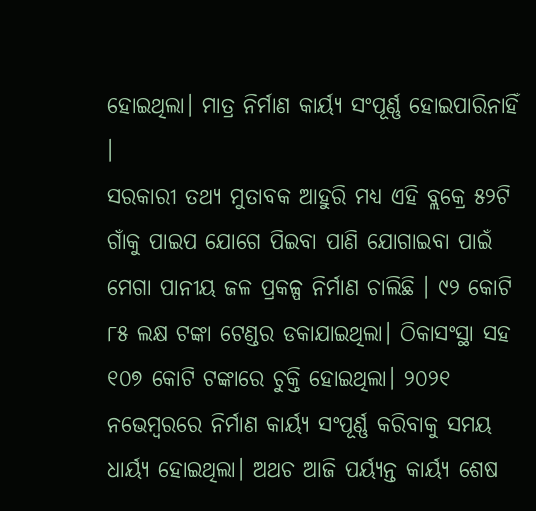ହୋଇଥିଲା। ମାତ୍ର ନିର୍ମାଣ କାର୍ୟ୍ୟ ସଂପୂର୍ଣ୍ଣ ହୋଇପାରିନାହିଁ ।
ସରକାରୀ ତଥ୍ୟ ମୁତାବକ ଆହୁରି ମଧ୍ୟ ଏହି ବ୍ଲକ୍ରେ ୫୨ଟି ଗାଁକୁ ପାଇପ ଯୋଗେ ପିଇବା ପାଣି ଯୋଗାଇବା ପାଇଁ ମେଗା ପାନୀୟ ଜଳ ପ୍ରକଳ୍ପ ନିର୍ମାଣ ଚାଲିଛି । ୯୨ କୋଟି ୮୫ ଲକ୍ଷ ଟଙ୍କା ଟେଣ୍ଡର ଡକାଯାଇଥିଲା। ଠିକାସଂସ୍ଥା ସହ ୧୦୭ କୋଟି ଟଙ୍କାରେ ଚୁକ୍ତି ହୋଇଥିଲା। ୨୦୨୧ ନଭେମ୍ବରରେ ନିର୍ମାଣ କାର୍ୟ୍ୟ ସଂପୂର୍ଣ୍ଣ କରିବାକୁ ସମୟ ଧାର୍ୟ୍ୟ ହୋଇଥିଲା। ଅଥଚ ଆଜି ପର୍ୟ୍ୟନ୍ତ କାର୍ୟ୍ୟ ଶେଷ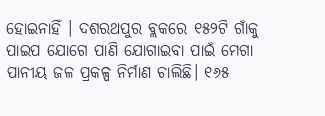ହୋଇନାହିଁ । ଦଶରଥପୁର ବ୍ଲକରେ ୧୫୨ଟି ଗାଁକୁ ପାଇପ ଯୋଗେ ପାଣି ଯୋଗାଇବା ପାଇଁ ମେଗା ପାନୀୟ ଜଳ ପ୍ରକଳ୍ପ ନିର୍ମାଣ ଚାଲିଛି। ୧୬୫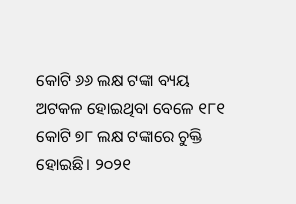କୋଟି ୬୬ ଲକ୍ଷ ଟଙ୍କା ବ୍ୟୟ ଅଟକଳ ହୋଇଥିବା ବେଳେ ୧୮୧ କୋଟି ୭୮ ଲକ୍ଷ ଟଙ୍କାରେ ଚୁକ୍ତି ହୋଇଛି। ୨୦୨୧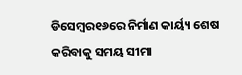ଡିସେମ୍ବର୧୬ରେ ନିର୍ମାଣ କାର୍ୟ୍ୟ ଶେଷ କରିବାକୁ ସମୟ ସୀମା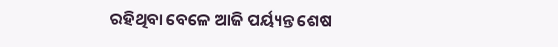ରହିଥିବା ବେଳେ ଆଜି ପର୍ୟ୍ୟନ୍ତ ଶେଷ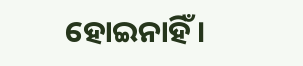ହୋଇନାହିଁ ।